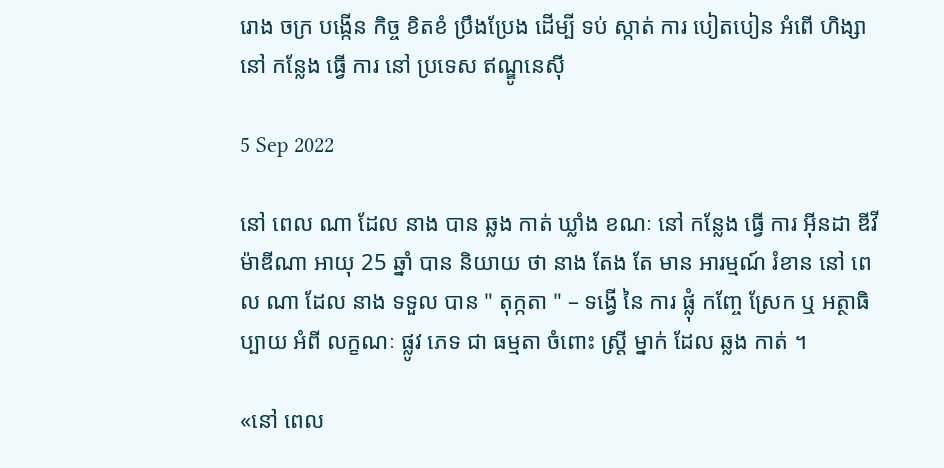រោង ចក្រ បង្កើន កិច្ច ខិតខំ ប្រឹងប្រែង ដើម្បី ទប់ ស្កាត់ ការ បៀតបៀន អំពើ ហិង្សា នៅ កន្លែង ធ្វើ ការ នៅ ប្រទេស ឥណ្ឌូនេស៊ី

5 Sep 2022

នៅ ពេល ណា ដែល នាង បាន ឆ្លង កាត់ ឃ្លាំង ខណៈ នៅ កន្លែង ធ្វើ ការ អ៊ីនដា ឌីវី ម៉ាឌីណា អាយុ 25 ឆ្នាំ បាន និយាយ ថា នាង តែង តែ មាន អារម្មណ៍ រំខាន នៅ ពេល ណា ដែល នាង ទទួល បាន " តុក្កតា " – ទង្វើ នៃ ការ ផ្លុំ កញ្ចែ ស្រែក ឬ អត្ថាធិប្បាយ អំពី លក្ខណៈ ផ្លូវ ភេទ ជា ធម្មតា ចំពោះ ស្ត្រី ម្នាក់ ដែល ឆ្លង កាត់ ។

«នៅ ពេល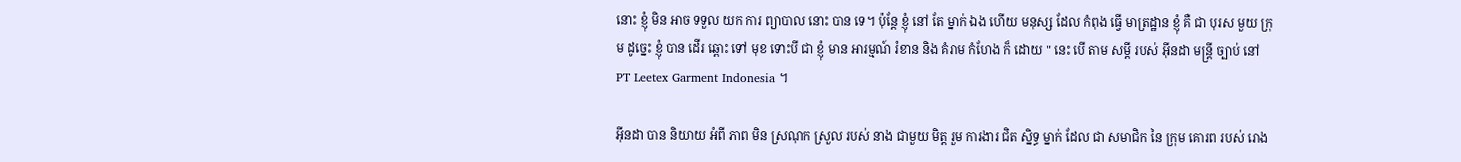នោះ ខ្ញុំ មិន អាច ទទួល យក ការ ព្យាបាល នោះ បាន ទេ។ ប៉ុន្តែ ខ្ញុំ នៅ តែ ម្នាក់ ឯង ហើយ មនុស្ស ដែល កំពុង ធ្វើ មាត្រដ្ឋាន ខ្ញុំ គឺ ជា បុរស មួយ ក្រុម ដូច្នេះ ខ្ញុំ បាន ដើរ ឆ្ពោះ ទៅ មុខ ទោះបី ជា ខ្ញុំ មាន អារម្មណ៍ រំខាន និង គំរាម កំហែង ក៏ ដោយ " នេះ បើ តាម សម្តី របស់ អ៊ីនដា មន្ត្រី ច្បាប់ នៅ PT Leetex Garment Indonesia ។

អ៊ីនដា បាន និយាយ អំពី ភាព មិន ស្រណុក ស្រួល របស់ នាង ជាមួយ មិត្ត រួម ការងារ ជិត ស្និទ្ធ ម្នាក់ ដែល ជា សមាជិក នៃ ក្រុម គោរព របស់ រោង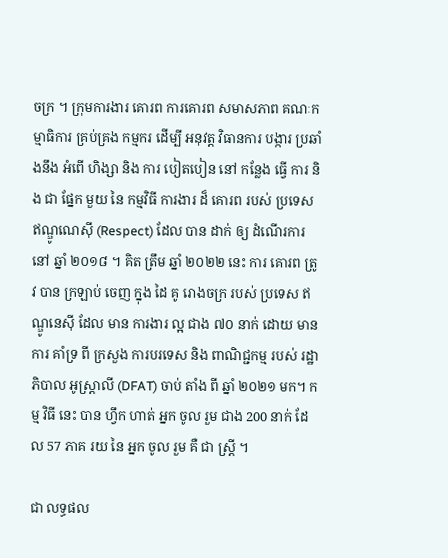ចក្រ ។ ក្រុមការងារ គោរព ការគោរព សមាសភាព គណៈកម្មាធិការ គ្រប់គ្រង កម្មករ ដើម្បី អនុវត្ត វិធានការ បង្ការ ប្រឆាំងនឹង អំពើ ហិង្សា និង ការ បៀតបៀន នៅ កន្លែង ធ្វើ ការ និង ជា ផ្នែក មួយ នៃ កម្មវិធី ការងារ ដ៏ គោរព របស់ ប្រទេស ឥណ្ឌូណេស៊ី (Respect) ដែល បាន ដាក់ ឲ្យ ដំណើរការ នៅ ឆ្នាំ ២០១៨ ។ គិត ត្រឹម ឆ្នាំ ២០២២ នេះ ការ គោរព ត្រូវ បាន ក្រឡាប់ ចេញ ក្នុង ដៃ គូ រោងចក្រ របស់ ប្រទេស ឥណ្ឌូនេស៊ី ដែល មាន ការងារ ល្អ ជាង ៧០ នាក់ ដោយ មាន ការ គាំទ្រ ពី ក្រសួង ការបរទេស និង ពាណិជ្ជកម្ម របស់ រដ្ឋាភិបាល អូស្ត្រាលី (DFAT) ចាប់ តាំង ពី ឆ្នាំ ២០២១ មក។ កម្ម វិធី នេះ បាន ហ្វឹក ហាត់ អ្នក ចូល រួម ជាង 200 នាក់ ដែល 57 ភាគ រយ នៃ អ្នក ចូល រួម គឺ ជា ស្ត្រី ។

ជា លទ្ធផល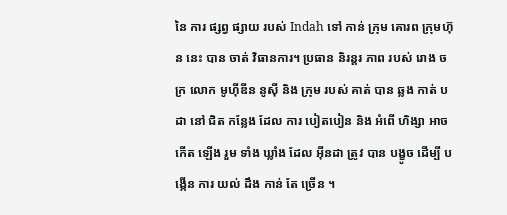នៃ ការ ផ្សព្វ ផ្សាយ របស់ Indah ទៅ កាន់ ក្រុម គោរព ក្រុមហ៊ុន នេះ បាន ចាត់ វិធានការ។ ប្រធាន និរន្តរ ភាព របស់ រោង ចក្រ លោក មូហ៊ីឌីន នូស៊ី និង ក្រុម របស់ គាត់ បាន ឆ្លង កាត់ បដា នៅ ជិត កន្លែង ដែល ការ បៀតបៀន និង អំពើ ហិង្សា អាច កើត ឡើង រួម ទាំង ឃ្លាំង ដែល អ៊ីនដា ត្រូវ បាន បង្ខូច ដើម្បី បង្កើន ការ យល់ ដឹង កាន់ តែ ច្រើន ។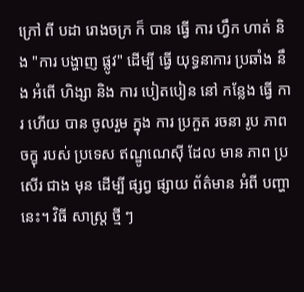ក្រៅ ពី បដា រោងចក្រ ក៏ បាន ធ្វើ ការ ហ្វឹក ហាត់ និង "ការ បង្ហាញ ផ្លូវ" ដើម្បី ធ្វើ យុទ្ធនាការ ប្រឆាំង នឹង អំពើ ហិង្សា និង ការ បៀតបៀន នៅ កន្លែង ធ្វើ ការ ហើយ បាន ចូលរួម ក្នុង ការ ប្រកួត រចនា រូប ភាព ចក្ខុ របស់ ប្រទេស ឥណ្ឌូណេស៊ី ដែល មាន ភាព ប្រសើរ ជាង មុន ដើម្បី ផ្សព្វ ផ្សាយ ព័ត៌មាន អំពី បញ្ហា នេះ។ វិធី សាស្ត្រ ថ្មី ៗ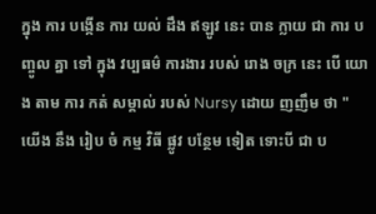ក្នុង ការ បង្កើន ការ យល់ ដឹង ឥឡូវ នេះ បាន ក្លាយ ជា ការ បញ្ចូល គ្នា ទៅ ក្នុង វប្បធម៌ ការងារ របស់ រោង ចក្រ នេះ បើ យោង តាម ការ កត់ សម្គាល់ របស់ Nursy ដោយ ញញឹម ថា " យើង នឹង រៀប ចំ កម្ម វិធី ផ្លូវ បន្ថែម ទៀត ទោះបី ជា ប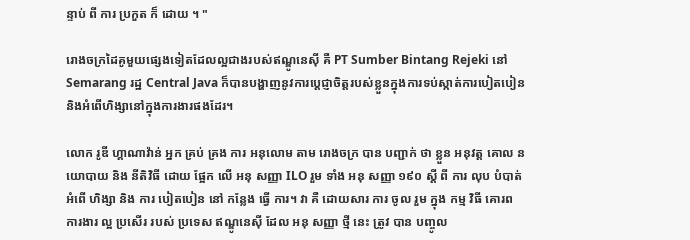ន្ទាប់ ពី ការ ប្រកួត ក៏ ដោយ ។ "

រោងចក្រដៃគូមួយផ្សេងទៀតដែលល្អជាងរបស់ឥណ្ឌូនេស៊ី គឺ PT Sumber Bintang Rejeki នៅ Semarang រដ្ឋ Central Java ក៏បានបង្ហាញនូវការប្តេជ្ញាចិត្តរបស់ខ្លួនក្នុងការទប់ស្កាត់ការបៀតបៀន និងអំពើហិង្សានៅក្នុងការងារផងដែរ។

លោក រូឌី ហ្គាណាវ៉ាន់ អ្នក គ្រប់ គ្រង ការ អនុលោម តាម រោងចក្រ បាន បញ្ជាក់ ថា ខ្លួន អនុវត្ត គោល នយោបាយ និង នីតិវិធី ដោយ ផ្អែក លើ អនុ សញ្ញា ILO រួម ទាំង អនុ សញ្ញា ១៩០ ស្តី ពី ការ លុប បំបាត់ អំពើ ហិង្សា និង ការ បៀតបៀន នៅ កន្លែង ធ្វើ ការ។ វា គឺ ដោយសារ ការ ចូល រួម ក្នុង កម្ម វិធី គោរព ការងារ ល្អ ប្រសើរ របស់ ប្រទេស ឥណ្ឌូនេស៊ី ដែល អនុ សញ្ញា ថ្មី នេះ ត្រូវ បាន បញ្ចូល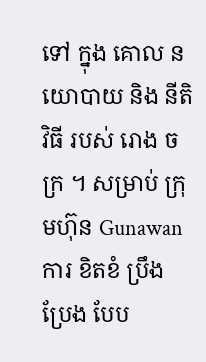ទៅ ក្នុង គោល នយោបាយ និង នីតិ វិធី របស់ រោង ចក្រ ។ សម្រាប់ ក្រុមហ៊ុន Gunawan ការ ខិតខំ ប្រឹងប្រែង បែប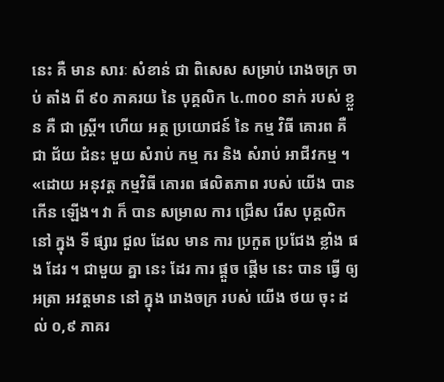នេះ គឺ មាន សារៈ សំខាន់ ជា ពិសេស សម្រាប់ រោងចក្រ ចាប់ តាំង ពី ៩០ ភាគរយ នៃ បុគ្គលិក ៤.៣០០ នាក់ របស់ ខ្លួន គឺ ជា ស្ត្រី។ ហើយ អត្ថ ប្រយោជន៍ នៃ កម្ម វិធី គោរព គឺ ជា ជ័យ ជំនះ មួយ សំរាប់ កម្ម ករ និង សំរាប់ អាជីវកម្ម ។ «ដោយ អនុវត្ត កម្មវិធី គោរព ផលិតភាព របស់ យើង បាន កើន ឡើង។ វា ក៏ បាន សម្រាល ការ ជ្រើស រើស បុគ្គលិក នៅ ក្នុង ទី ផ្សារ ជួល ដែល មាន ការ ប្រកួត ប្រជែង ខ្លាំង ផង ដែរ ។ ជាមួយ គ្នា នេះ ដែរ ការ ផ្តួច ផ្តើម នេះ បាន ធ្វើ ឲ្យ អត្រា អវត្តមាន នៅ ក្នុង រោងចក្រ របស់ យើង ថយ ចុះ ដល់ ០,៩ ភាគរ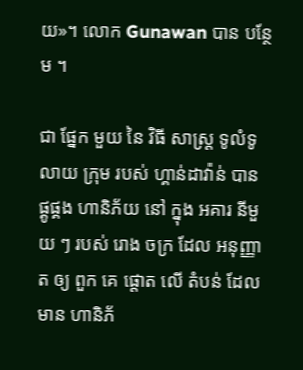យ»។ លោក Gunawan បាន បន្ថែម ។

ជា ផ្នែក មួយ នៃ វិធី សាស្ត្រ ទូលំទូលាយ ក្រុម របស់ ហ្គាន់ដាវ៉ាន់ បាន ផ្គូផ្គង ហានិភ័យ នៅ ក្នុង អគារ នីមួយ ៗ របស់ រោង ចក្រ ដែល អនុញ្ញាត ឲ្យ ពួក គេ ផ្តោត លើ តំបន់ ដែល មាន ហានិភ័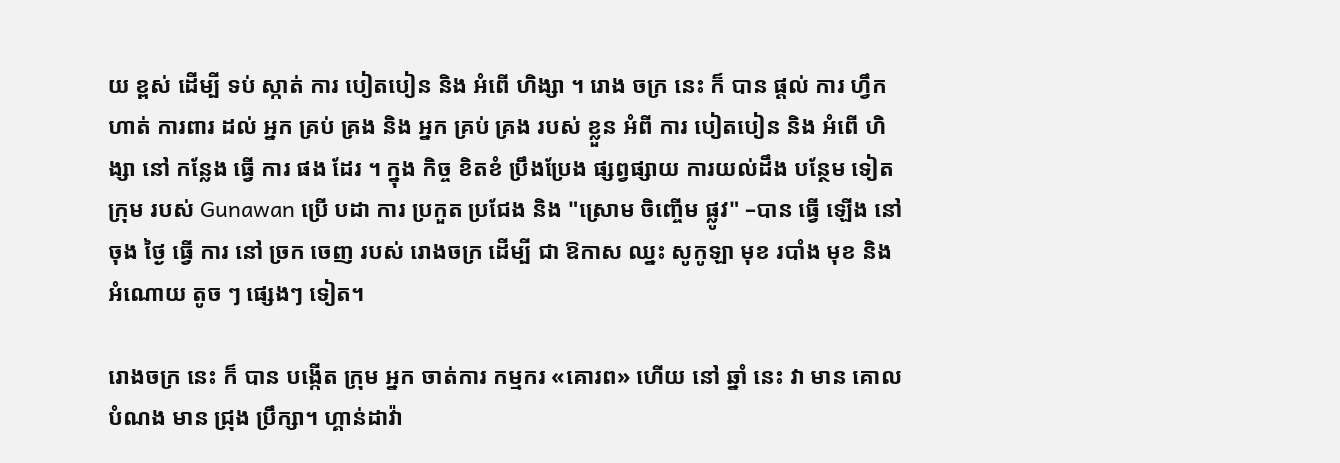យ ខ្ពស់ ដើម្បី ទប់ ស្កាត់ ការ បៀតបៀន និង អំពើ ហិង្សា ។ រោង ចក្រ នេះ ក៏ បាន ផ្តល់ ការ ហ្វឹក ហាត់ ការពារ ដល់ អ្នក គ្រប់ គ្រង និង អ្នក គ្រប់ គ្រង របស់ ខ្លួន អំពី ការ បៀតបៀន និង អំពើ ហិង្សា នៅ កន្លែង ធ្វើ ការ ផង ដែរ ។ ក្នុង កិច្ច ខិតខំ ប្រឹងប្រែង ផ្សព្វផ្សាយ ការយល់ដឹង បន្ថែម ទៀត ក្រុម របស់ Gunawan ប្រើ បដា ការ ប្រកួត ប្រជែង និង "ស្រោម ចិញ្ចើម ផ្លូវ" –បាន ធ្វើ ឡើង នៅ ចុង ថ្ងៃ ធ្វើ ការ នៅ ច្រក ចេញ របស់ រោងចក្រ ដើម្បី ជា ឱកាស ឈ្នះ សូកូឡា មុខ របាំង មុខ និង អំណោយ តូច ៗ ផ្សេងៗ ទៀត។

រោងចក្រ នេះ ក៏ បាន បង្កើត ក្រុម អ្នក ចាត់ការ កម្មករ «គោរព» ហើយ នៅ ឆ្នាំ នេះ វា មាន គោល បំណង មាន ជ្រុង ប្រឹក្សា។ ហ្គាន់ដាវ៉ា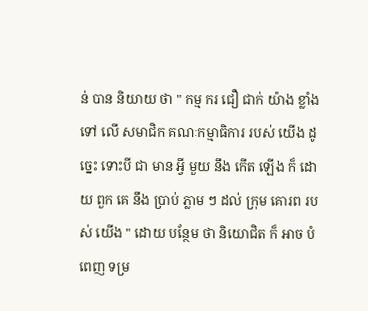ន់ បាន និយាយ ថា " កម្ម ករ ជឿ ជាក់ យ៉ាង ខ្លាំង ទៅ លើ សមាជិក គណៈកម្មាធិការ របស់ យើង ដូច្នេះ ទោះបី ជា មាន អ្វី មួយ នឹង កើត ឡើង ក៏ ដោយ ពួក គេ នឹង ប្រាប់ ភ្លាម ៗ ដល់ ក្រុម គោរព របស់ យើង " ដោយ បន្ថែម ថា និយោជិត ក៏ អាច បំពេញ ទម្រ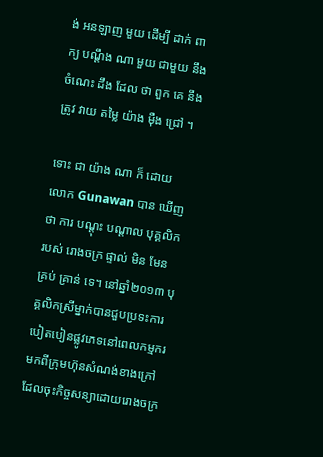ង់ អនឡាញ មួយ ដើម្បី ដាក់ ពាក្យ បណ្តឹង ណា មួយ ជាមួយ នឹង ចំណេះ ដឹង ដែល ថា ពួក គេ នឹង ត្រូវ វាយ តម្លៃ យ៉ាង ម៉ឺង ជ្រៅ ។

ទោះ ជា យ៉ាង ណា ក៏ ដោយ លោក Gunawan បាន ឃើញ ថា ការ បណ្តុះ បណ្តាល បុគ្គលិក របស់ រោងចក្រ ផ្ទាល់ មិន មែន គ្រប់ គ្រាន់ ទេ។ នៅឆ្នាំ២០១៣ បុគ្គលិកស្រីម្នាក់បានជួបប្រទះការបៀតបៀនផ្លូវភេទនៅពេលកម្មករមកពីក្រុមហ៊ុនសំណង់ខាងក្រៅដែលចុះកិច្ចសន្យាដោយរោងចក្រ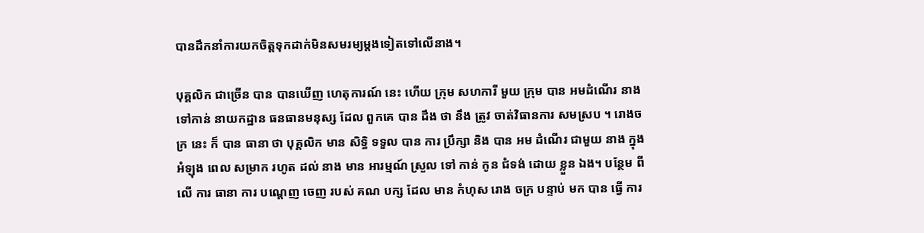បានដឹកនាំការយកចិត្តទុកដាក់មិនសមរម្យម្តងទៀតទៅលើនាង។

បុគ្គលិក ជាច្រើន បាន បានឃើញ ហេតុការណ៍ នេះ ហើយ ក្រុម សហការី មួយ ក្រុម បាន អមដំណើរ នាង ទៅកាន់ នាយកដ្ឋាន ធនធានមនុស្ស ដែល ពួកគេ បាន ដឹង ថា នឹង ត្រូវ ចាត់វិធានការ សមស្រប ។ រោងចក្រ នេះ ក៏ បាន ធានា ថា បុគ្គលិក មាន សិទ្ធិ ទទួល បាន ការ ប្រឹក្សា និង បាន អម ដំណើរ ជាមួយ នាង ក្នុង អំឡុង ពេល សម្រាក រហូត ដល់ នាង មាន អារម្មណ៍ ស្រួល ទៅ កាន់ កូន ជំទង់ ដោយ ខ្លួន ឯង។ បន្ថែម ពី លើ ការ ធានា ការ បណ្តេញ ចេញ របស់ គណ បក្ស ដែល មាន កំហុស រោង ចក្រ បន្ទាប់ មក បាន ធ្វើ ការ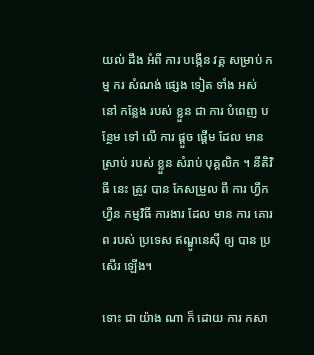យល់ ដឹង អំពី ការ បង្កើន វគ្គ សម្រាប់ កម្ម ករ សំណង់ ផ្សេង ទៀត ទាំង អស់ នៅ កន្លែង របស់ ខ្លួន ជា ការ បំពេញ បន្ថែម ទៅ លើ ការ ផ្តួច ផ្តើម ដែល មាន ស្រាប់ របស់ ខ្លួន សំរាប់ បុគ្គលិក ។ នីតិវិធី នេះ ត្រូវ បាន កែសម្រួល ពី ការ ហ្វឹកហ្វឺន កម្មវិធី ការងារ ដែល មាន ការ គោរព របស់ ប្រទេស ឥណ្ឌូនេស៊ី ឲ្យ បាន ប្រសើរ ឡើង។

ទោះ ជា យ៉ាង ណា ក៏ ដោយ ការ កសា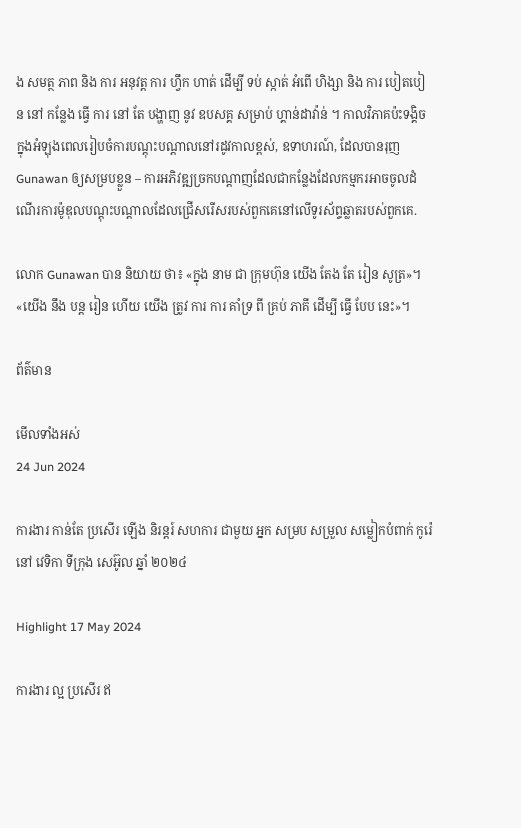ង សមត្ថ ភាព និង ការ អនុវត្ត ការ ហ្វឹក ហាត់ ដើម្បី ទប់ ស្កាត់ អំពើ ហិង្សា និង ការ បៀតបៀន នៅ កន្លែង ធ្វើ ការ នៅ តែ បង្ហាញ នូវ ឧបសគ្គ សម្រាប់ ហ្គាន់ដាវ៉ាន់ ។ កាលវិភាគប៉ះទង្គិចក្នុងអំឡុងពេលរៀបចំការបណ្តុះបណ្តាលនៅរដូវកាលខ្ពស់, ឧទាហរណ៍, ដែលបានរុញ Gunawan ឲ្យសម្របខ្លួន – ការអភិវឌ្ឍច្រកបណ្ដាញដែលជាកន្លែងដែលកម្មករអាចចូលដំណើរការម៉ូឌុលបណ្តុះបណ្តាលដែលជ្រើសរើសរបស់ពួកគេនៅលើទូរស័ព្ទឆ្លាតរបស់ពួកគេ.

លោក Gunawan បាន និយាយ ថា៖ «ក្នុង នាម ជា ក្រុមហ៊ុន យើង តែង តែ រៀន សូត្រ»។ «យើង នឹង បន្ត រៀន ហើយ យើង ត្រូវ ការ ការ គាំទ្រ ពី គ្រប់ ភាគី ដើម្បី ធ្វើ បែប នេះ»។

ព័ត៌មាន

មើលទាំងអស់
24 Jun 2024

ការងារ កាន់តែ ប្រសើរ ឡើង និរន្តរ៍ សហការ ជាមួយ អ្នក សម្រប សម្រួល សម្លៀកបំពាក់ កូរ៉េ នៅ វេទិកា ទីក្រុង សេអ៊ូល ឆ្នាំ ២០២៤

Highlight 17 May 2024

ការងារ ល្អ ប្រសើរ ឥ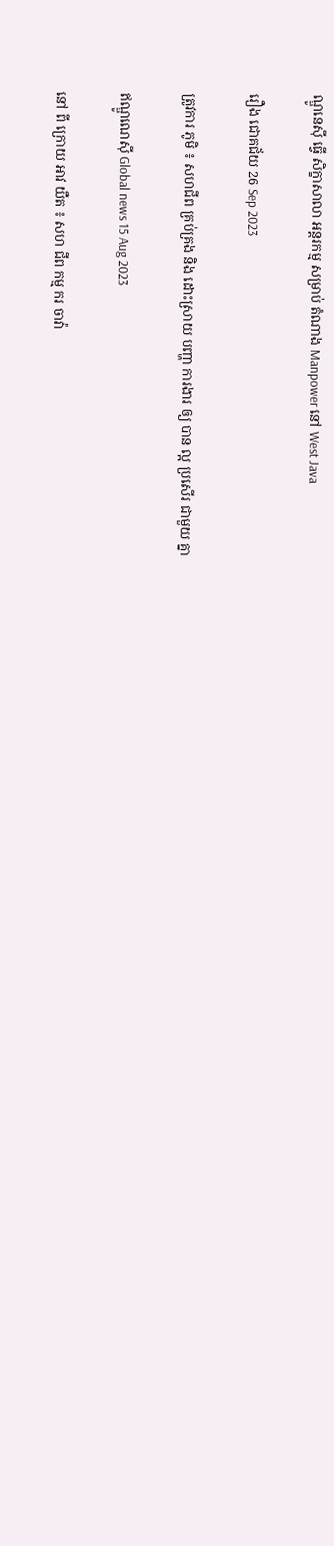ណ្ឌូនេស៊ី ធ្វើ សិក្ខាសាលា អន្តរកម្ម សម្រាប់ តំណាង Manpower នៅ West Java

រឿង ជោគជ័យ 26 Sep 2023

ត្រូវការ ភូមិ ៖ សហជីព គ្រប់គ្រង និង ដោះស្រាយ បញ្ហា ការងារ ឲ្យ បាន ល្អ ប្រសើរ ជាមួយ គ្នា

ឥណ្ឌូណេស៊ី Global news 15 Aug 2023

នៅ ពី ក្រោយ អាវ យឺត ៖ សហ ជីព កម្ម ករ ចាវ៉ា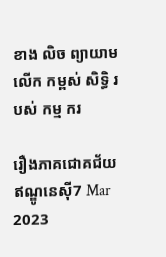ខាង លិច ព្យាយាម លើក កម្ពស់ សិទ្ធិ របស់ កម្ម ករ

រឿងភាគជោគជ័យឥណ្ឌូនេស៊ី7 Mar 2023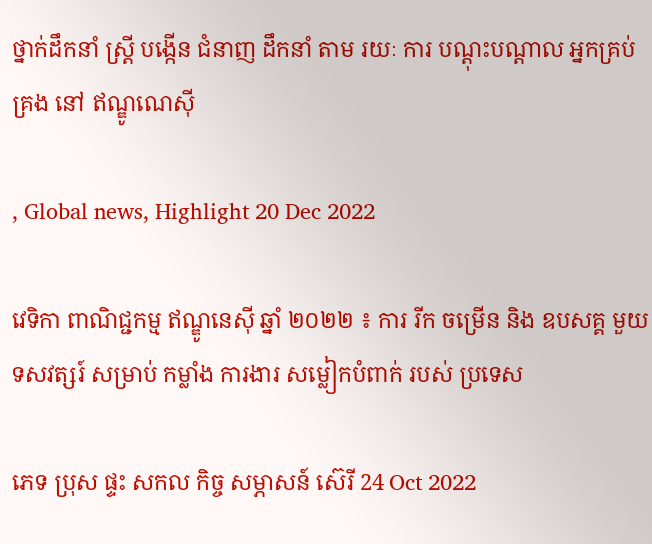ថ្នាក់ដឹកនាំ ស្ត្រី បង្កើន ជំនាញ ដឹកនាំ តាម រយៈ ការ បណ្ដុះបណ្ដាល អ្នកគ្រប់គ្រង នៅ ឥណ្ឌូណេស៊ី

, Global news, Highlight 20 Dec 2022

វេទិកា ពាណិជ្ជកម្ម ឥណ្ឌូនេស៊ី ឆ្នាំ ២០២២ ៖ ការ រីក ចម្រើន និង ឧបសគ្គ មួយ ទសវត្សរ៍ សម្រាប់ កម្លាំង ការងារ សម្លៀកបំពាក់ របស់ ប្រទេស

ភេទ ប្រុស ផ្ទះ សកល កិច្ច សម្ភាសន៍ ស៊េរី 24 Oct 2022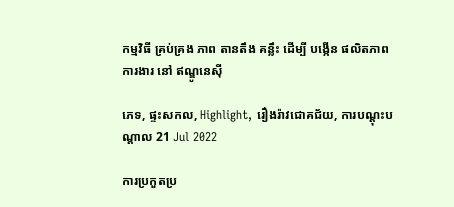កម្មវិធី គ្រប់គ្រង ភាព តានតឹង គន្លឹះ ដើម្បី បង្កើន ផលិតភាព ការងារ នៅ ឥណ្ឌូនេស៊ី

ភេទ, ផ្ទះសកល, Highlight, រឿងរ៉ាវជោគជ័យ, ការបណ្តុះបណ្តាល 21 Jul 2022

ការប្រកួតប្រ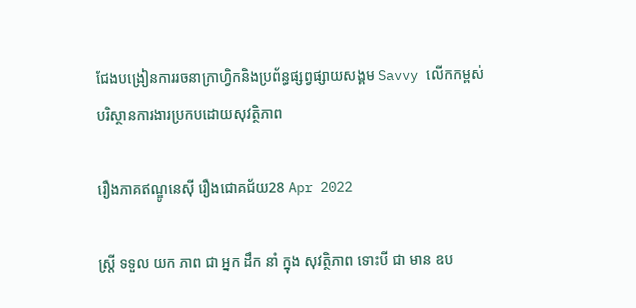ជែងបង្រៀនការរចនាក្រាហ្វិកនិងប្រព័ន្ធផ្សព្វផ្សាយសង្គម Savvy លើកកម្ពស់បរិស្ថានការងារប្រកបដោយសុវត្ថិភាព

រឿងភាគឥណ្ឌូនេស៊ី រឿងជោគជ័យ28 Apr 2022

ស្ត្រី ទទួល យក ភាព ជា អ្នក ដឹក នាំ ក្នុង សុវត្ថិភាព ទោះបី ជា មាន ឧប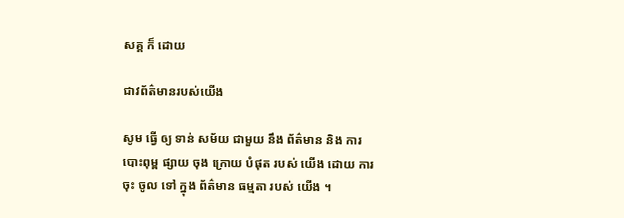សគ្គ ក៏ ដោយ

ជាវព័ត៌មានរបស់យើង

សូម ធ្វើ ឲ្យ ទាន់ សម័យ ជាមួយ នឹង ព័ត៌មាន និង ការ បោះពុម្ព ផ្សាយ ចុង ក្រោយ បំផុត របស់ យើង ដោយ ការ ចុះ ចូល ទៅ ក្នុង ព័ត៌មាន ធម្មតា របស់ យើង ។